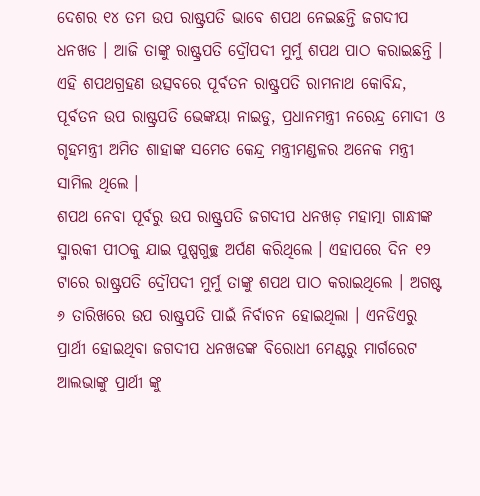ଦେଶର ୧୪ ତମ ଉପ ରାଷ୍ଟ୍ରପତି ଭାବେ ଶପଥ ନେଇଛନ୍ତି ଜଗଦୀପ ଧନଖଡ । ଆଜି ତାଙ୍କୁ ରାଷ୍ଟ୍ରପତି ଦ୍ରୌପଦୀ ମୁର୍ମୁ ଶପଥ ପାଠ କରାଇଛନ୍ତି ।
ଏହି ଶପଥଗ୍ରହଣ ଉତ୍ସବରେ ପୂର୍ବତନ ରାଷ୍ଟ୍ରପତି ରାମନାଥ କୋବିନ୍ଦ, ପୂର୍ବତନ ଉପ ରାଷ୍ଟ୍ରପତି ଭେଙ୍କୟା ନାଇଡୁ, ପ୍ରଧାନମନ୍ତ୍ରୀ ନରେନ୍ଦ୍ର ମୋଦୀ ଓ ଗୃହମନ୍ତ୍ରୀ ଅମିତ ଶାହାଙ୍କ ସମେତ କେନ୍ଦ୍ର ମନ୍ତ୍ରୀମଣ୍ଡଳର ଅନେକ ମନ୍ତ୍ରୀ ସାମିଲ ଥିଲେ ।
ଶପଥ ନେବା ପୂର୍ବରୁ ଉପ ରାଷ୍ଟ୍ରପତି ଜଗଦୀପ ଧନଖଡ଼ ମହାତ୍ମା ଗାନ୍ଧୀଙ୍କ ସ୍ମାରକୀ ପୀଠକୁ ଯାଇ ପୁଷ୍ପଗୁଚ୍ଛ ଅର୍ପଣ କରିଥିଲେ । ଏହାପରେ ଦିନ ୧୨ ଟାରେ ରାଷ୍ଟ୍ରପତି ଦ୍ରୌପଦୀ ମୁର୍ମୁ ତାଙ୍କୁ ଶପଥ ପାଠ କରାଇଥିଲେ । ଅଗଷ୍ଟ ୬ ତାରିଖରେ ଉପ ରାଷ୍ଟ୍ରପତି ପାଇଁ ନିର୍ବାଚନ ହୋଇଥିଲା । ଏନଡିଏରୁ ପ୍ରାର୍ଥୀ ହୋଇଥିବା ଜଗଦୀପ ଧନଖଡଙ୍କ ବିରୋଧୀ ମେଣ୍ଟରୁ ମାର୍ଗରେଟ ଆଲଭାଙ୍କୁ ପ୍ରାର୍ଥୀ ଙ୍କୁ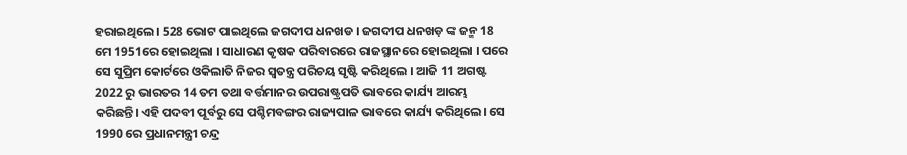ହରାଇଥିଲେ । 528 ଭୋଟ ପାଇଥିଲେ ଜଗଦୀପ ଧନଖଡ । ଜଗଦୀପ ଧନଖଡ଼ ଙ୍କ ଜନ୍ମ 18 ମେ 1951ରେ ହୋଇଥିଲା । ସାଧାରଣ କୃଷକ ପରିବାରରେ ରାଜସ୍ଥାନରେ ହୋଇଥିଲା । ପରେ ସେ ସୁପ୍ରିମ କୋର୍ଟରେ ଓକିଲାତି ନିଜର ସ୍ବତନ୍ତ୍ର ପରିଚୟ ସୃଷ୍ଟି କରିଥିଲେ । ଆଜି 11 ଅଗଷ୍ଟ 2022 ରୁ ଭାରତର 14 ତମ ତଥା ବର୍ତ୍ତମାନର ଉପରାଷ୍ଟ୍ରପତି ଭାବରେ କାର୍ଯ୍ୟ ଆରମ୍ଭ କରିଛନ୍ତି। ଏହି ପଦବୀ ପୂର୍ବରୁ ସେ ପଶ୍ଚିମବଙ୍ଗର ରାଜ୍ୟପାଳ ଭାବରେ କାର୍ଯ୍ୟ କରିଥିଲେ। ସେ 1990 ରେ ପ୍ରଧାନମନ୍ତ୍ରୀ ଚନ୍ଦ୍ର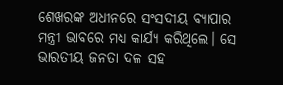ଶେଖରଙ୍କ ଅଧୀନରେ ସଂସଦୀୟ ବ୍ୟାପାର ମନ୍ତ୍ରୀ ଭାବରେ ମଧ୍ୟ କାର୍ଯ୍ୟ କରିଥିଲେ। ସେ ଭାରତୀୟ ଜନତା ଦଳ ସହ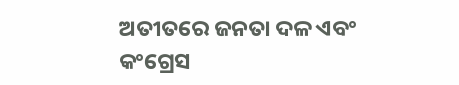ଅତୀତରେ ଜନତା ଦଳ ଏବଂ କଂଗ୍ରେସ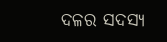ଦଳର ସଦସ୍ୟ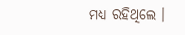ମଧ୍ୟ ରହିଥିଲେ ।